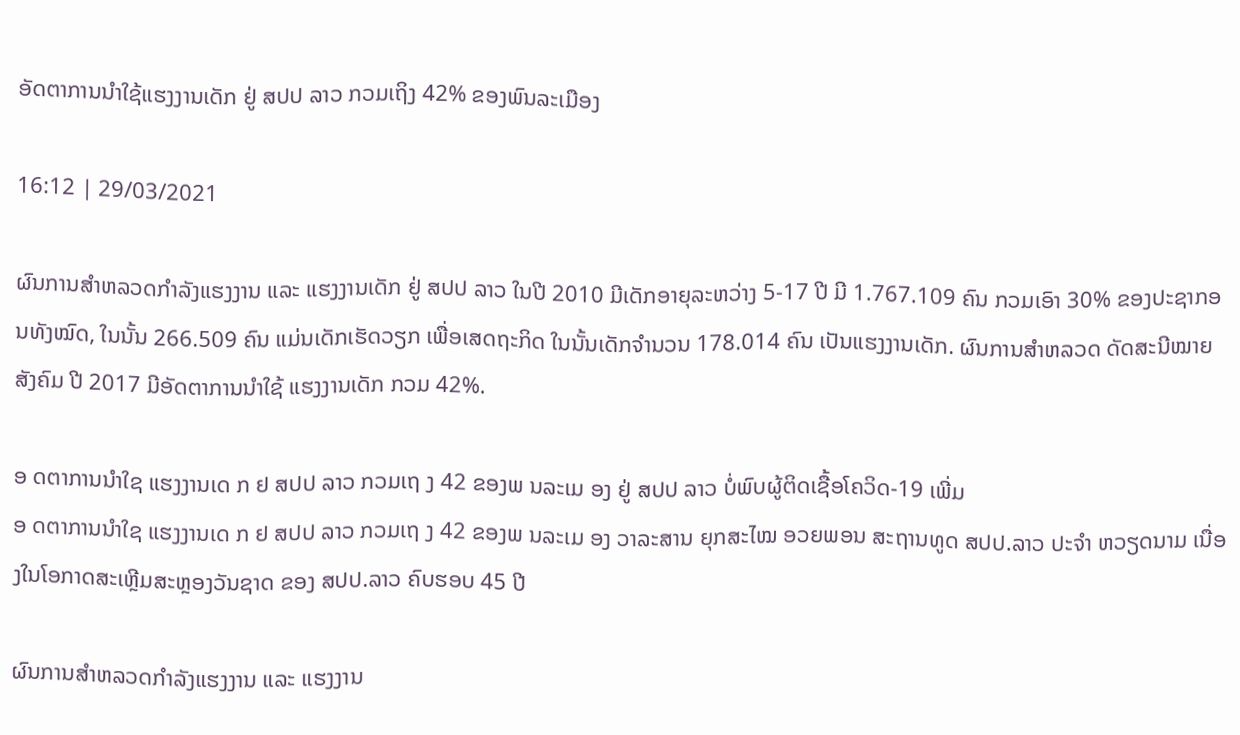ອັດຕາການນຳໃຊ້ແຮງງານເດັກ ຢູ່ ສປປ ລາວ ກວມເຖິງ 42% ຂອງພົນລະເມືອງ

16:12 | 29/03/2021

ຜົນການສຳຫລວດກຳລັງແຮງງານ ແລະ ແຮງງານເດັກ ຢູ່ ສປປ ລາວ ໃນປີ 2010 ມີເດັກອາຍຸລະຫວ່າງ 5-17 ປີ ມີ 1.767.109 ຄົນ ກວມເອົາ 30% ຂອງປະຊາກອນທັງໝົດ, ໃນນັ້ນ 266.509 ຄົນ ແມ່ນເດັກເຮັດວຽກ ເພື່ອເສດຖະກິດ ໃນນັ້ນເດັກຈໍານວນ 178.014 ຄົນ ເປັນແຮງງານເດັກ. ຜົນການສຳຫລວດ ດັດສະນີໝາຍສັງຄົມ ປີ 2017 ມີອັດຕາການນໍາໃຊ້ ແຮງງານເດັກ ກວມ 42%.

ອ ດຕາການນຳໃຊ ແຮງງານເດ ກ ຢ ສປປ ລາວ ກວມເຖ ງ 42 ຂອງພ ນລະເມ ອງ ຢູ່ ສປປ ລາວ ບໍ່ພົບຜູ້ຕິດເຊື້ອໂຄວິດ-19 ເພີ່ມ
ອ ດຕາການນຳໃຊ ແຮງງານເດ ກ ຢ ສປປ ລາວ ກວມເຖ ງ 42 ຂອງພ ນລະເມ ອງ ວາລະສານ ຍຸກສະໄໝ ອວຍພອນ ສະຖານທູດ ສປປ.ລາວ ປະຈຳ ຫວຽດນາມ ເນື່ອງໃນໂອກາດສະເຫຼີມສະຫຼອງວັນຊາດ ຂອງ ສປປ.ລາວ ຄົບຮອບ 45 ປີ

ຜົນການສຳຫລວດກຳລັງແຮງງານ ແລະ ແຮງງານ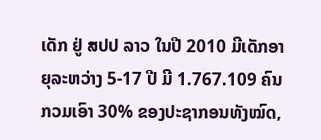ເດັກ ຢູ່ ສປປ ລາວ ໃນປີ 2010 ມີເດັກອາຍຸລະຫວ່າງ 5-17 ປີ ມີ 1.767.109 ຄົນ ກວມເອົາ 30% ຂອງປະຊາກອນທັງໝົດ,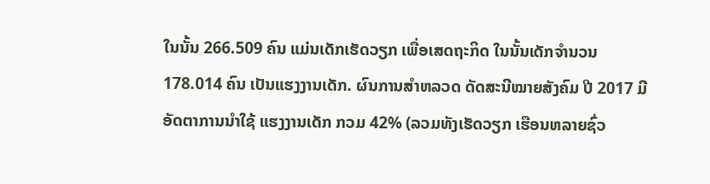ໃນນັ້ນ 266.509 ຄົນ ແມ່ນເດັກເຮັດວຽກ ເພື່ອເສດຖະກິດ ໃນນັ້ນເດັກຈໍານວນ 178.014 ຄົນ ເປັນແຮງງານເດັກ. ຜົນການສຳຫລວດ ດັດສະນີໝາຍສັງຄົມ ປີ 2017 ມີອັດຕາການນໍາໃຊ້ ແຮງງານເດັກ ກວມ 42% (ລວມທັງເຮັດວຽກ ເຮືອນຫລາຍຊົ່ວ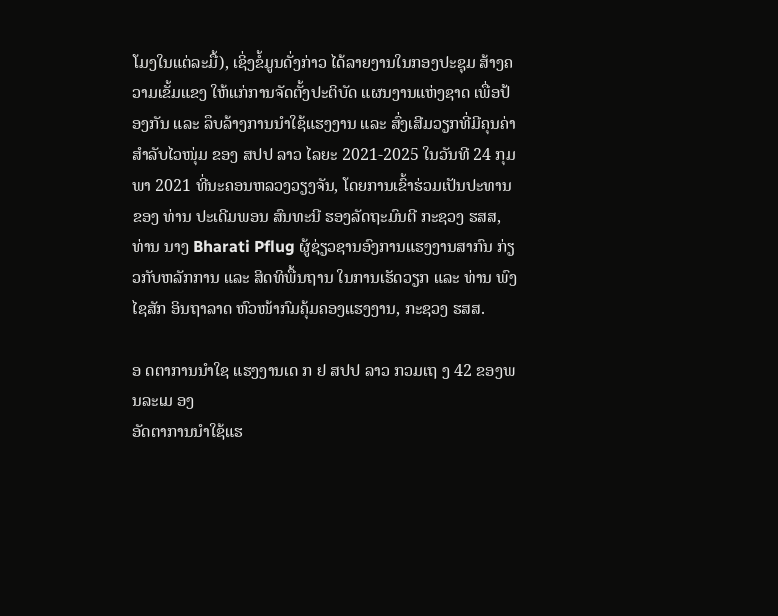ໂມງໃນແຕ່ລະມື້), ເຊິ່ງຂໍ້ມູນດັ່ງກ່າວ ໄດ້ລາຍງານໃນກອງປະຊຸມ ສ້າງຄວາມເຂັ້ມແຂງ ໃຫ້ແກ່ການຈັດຕັ້ງປະຕິບັດ ແຜນງານແຫ່ງຊາດ ເພື່ອປ້ອງກັນ ແລະ ລຶບລ້າງການນຳໃຊ້ແຮງງານ ແລະ ສົ່ງເສີມວຽກທີ່ມີຄຸນຄ່າ ສໍາລັບໄວໜຸ່ມ ຂອງ ສປປ ລາວ ໄລຍະ 2021-2025 ໃນວັນທີ 24 ກຸມພາ 2021 ທີ່ນະຄອນຫລວງວຽງຈັນ, ໂດຍການເຂົ້າຮ່ວມເປັນປະທານຂອງ ທ່ານ ປະເດີມພອນ ສົນທະນີ ຮອງລັດຖະມົນຕີ ກະຊວງ ຮສສ, ທ່ານ ນາງ Bharati Pflug ຜູ້ຊ່ຽວຊານອົງການແຮງງານສາກົນ ກ່ຽວກັບຫລັກການ ແລະ ສິດທິພື້ນຖານ ໃນການເຮັດວຽກ ແລະ ທ່ານ ພົງໄຊສັກ ອິນຖາລາດ ຫົວໜ້າກົມຄຸ້ມຄອງແຮງງານ, ກະຊວງ ຮສສ.

ອ ດຕາການນຳໃຊ ແຮງງານເດ ກ ຢ ສປປ ລາວ ກວມເຖ ງ 42 ຂອງພ ນລະເມ ອງ
ອັດຕາການນຳໃຊ້ແຮ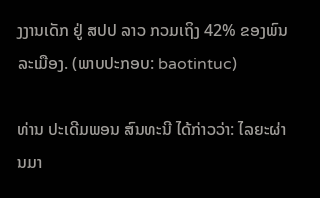ງງານເດັກ ຢູ່ ສປປ ລາວ ກວມເຖິງ 42% ຂອງພົນລະເມືອງ. (ພາບປະກອບ: baotintuc)

ທ່ານ ປະເດີມພອນ ສົນທະນີ ໄດ້ກ່າວວ່າ: ໄລຍະຜ່ານມາ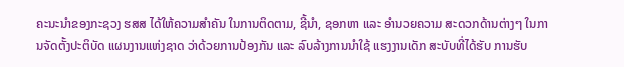ຄະນະນໍາຂອງກະຊວງ ຮສສ ໄດ້ໃຫ້ຄວາມສໍາຄັນ ໃນການຕິດຕາມ, ຊີ້ນໍາ, ຊອກຫາ ແລະ ອໍານວຍຄວາມ ສະດວກດ້ານຕ່າງໆ ໃນການຈັດຕັ້ງປະຕິບັດ ແຜນງານແຫ່ງຊາດ ວ່າດ້ວຍການປ້ອງກັນ ແລະ ລົບລ້າງການນໍາໃຊ້ ແຮງງານເດັກ ສະບັບທີ່ໄດ້ຮັບ ການຮັບ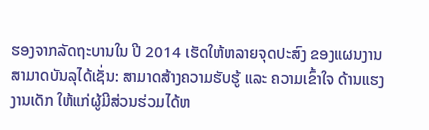ຮອງຈາກລັດຖະບານໃນ ປີ 2014 ເຮັດໃຫ້ຫລາຍຈຸດປະສົງ ຂອງແຜນງານສາມາດບັນລຸໄດ້ເຊັ່ນ: ສາມາດສ້າງຄວາມຮັບຮູ້ ແລະ ຄວາມເຂົ້າໃຈ ດ້ານແຮງງານເດັກ ໃຫ້ແກ່ຜູ້ມີສ່ວນຮ່ວມໄດ້ຫ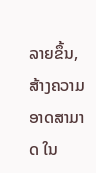ລາຍຂຶ້ນ, ສ້າງຄວາມອາດສາມາດ ໃນ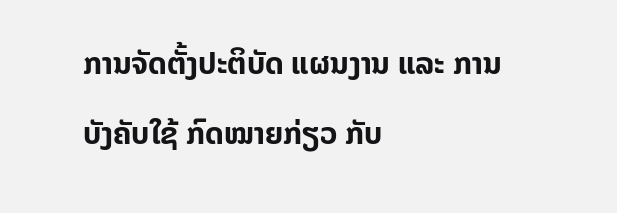ການຈັດຕັ້ງປະຕິບັດ ແຜນງານ ແລະ ການບັງຄັບໃຊ້ ກົດໝາຍກ່ຽວ ກັບ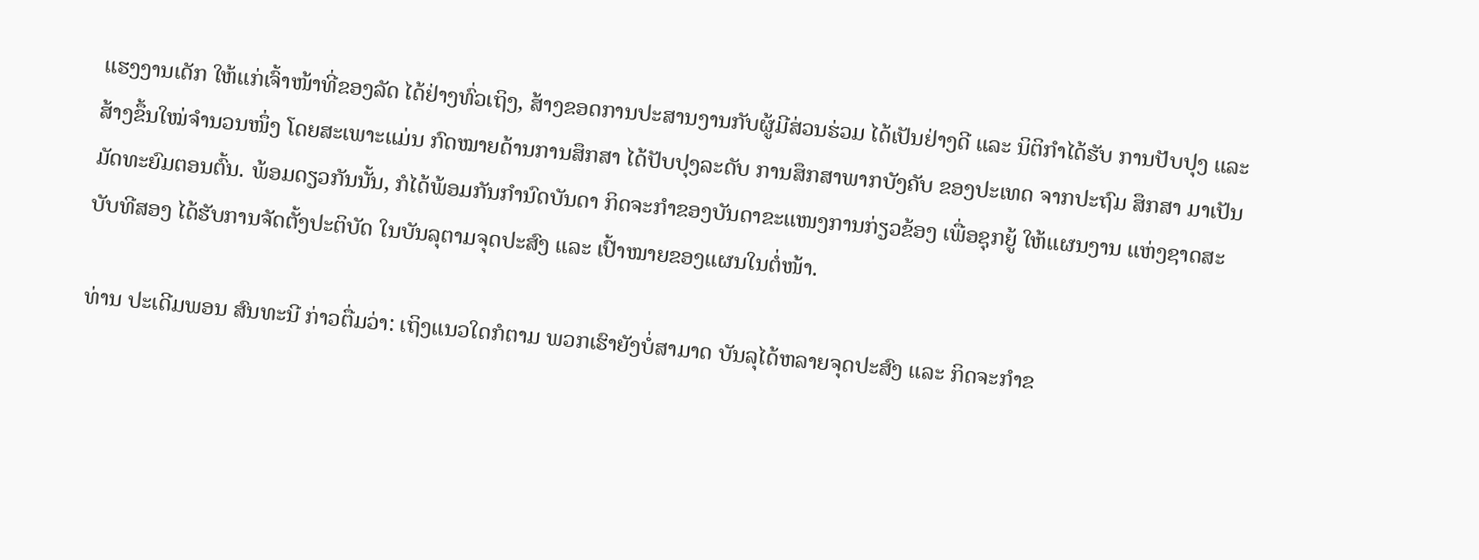ແຮງງານເດັກ ໃຫ້ແກ່ເຈົ້າໜ້າທີ່ຂອງລັດ ໄດ້ຢ່າງທົ່ວເຖິງ, ສ້າງຂອດການປະສານງານກັບຜູ້ມີສ່ວນຮ່ວມ ໄດ້ເປັນຢ່າງດີ ແລະ ນິຕິກໍາໄດ້ຮັບ ການປັບປຸງ ແລະ ສ້າງຂຶ້ນໃໝ່ຈຳນວນໜຶ່ງ ໂດຍສະເພາະແມ່ນ ກົດໝາຍດ້ານການສຶກສາ ໄດ້ປັບປຸງລະດັບ ການສຶກສາພາກບັງຄັບ ຂອງປະເທດ ຈາກປະຖົມ ສຶກສາ ມາເປັນມັດທະຍົມຕອນຕົ້ນ. ພ້ອມດຽວກັນນັ້ນ, ກໍໄດ້ພ້ອມກັນກຳນົດບັນດາ ກິດຈະກໍາຂອງບັນດາຂະແໜງການກ່ຽວຂ້ອງ ເພື່ອຊຸກຍູ້ ໃຫ້ແຜນງານ ແຫ່ງຊາດສະບັບທີສອງ ໄດ້ຮັບການຈັດຕັ້ງປະຕິບັດ ໃນບັນລຸຕາມຈຸດປະສົງ ແລະ ເປົ້າໝາຍຂອງແຜນໃນຕໍ່ໜ້າ.

ທ່ານ ປະເດີມພອນ ສົນທະນີ ກ່າວຕື່ມວ່າ: ເຖິງແນວໃດກໍຕາມ ພວກເຮົາຍັງບໍ່ສາມາດ ບັນລຸໄດ້ຫລາຍຈຸດປະສົງ ແລະ ກິດຈະກໍາຂ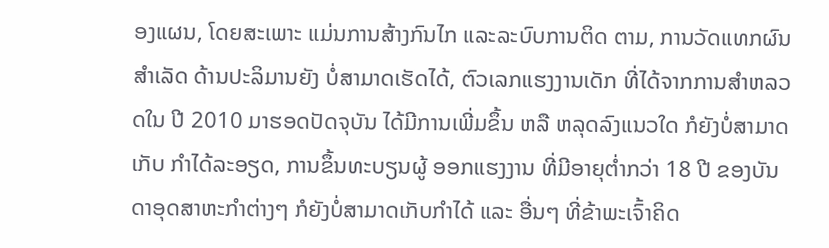ອງແຜນ, ໂດຍສະເພາະ ແມ່ນການສ້າງກົນໄກ ແລະລະບົບການຕິດ ຕາມ, ການວັດແທກຜົນສໍາເລັດ ດ້ານປະລິມານຍັງ ບໍ່ສາມາດເຮັດໄດ້, ຕົວເລກແຮງງານເດັກ ທີ່ໄດ້ຈາກການສຳຫລວດໃນ ປີ 2010 ມາຮອດປັດຈຸບັນ ໄດ້ມີການເພີ່ມຂຶ້ນ ຫລື ຫລຸດລົງແນວໃດ ກໍຍັງບໍ່ສາມາດເກັບ ກໍາໄດ້ລະອຽດ, ການຂຶ້ນທະບຽນຜູ້ ອອກແຮງງານ ທີ່ມີອາຍຸຕໍ່າກວ່າ 18 ປີ ຂອງບັນດາອຸດສາຫະກໍາຕ່າງໆ ກໍຍັງບໍ່ສາມາດເກັບກໍາໄດ້ ແລະ ອື່ນໆ ທີ່ຂ້າພະເຈົ້າຄິດ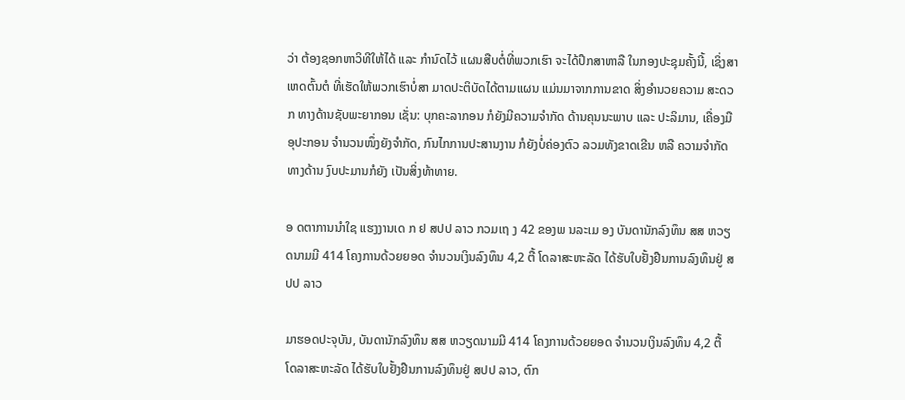ວ່າ ຕ້ອງຊອກຫາວິທີໃຫ້ໄດ້ ແລະ ກຳນົດໄວ້ ແຜນສືບຕໍ່ທີ່ພວກເຮົາ ຈະໄດ້ປຶກສາຫາລື ໃນກອງປະຊຸມຄັ້ງນີ້, ເຊິ່ງສາເຫດຕົ້ນຕໍ ທີ່ເຮັດໃຫ້ພວກເຮົາບໍ່ສາ ມາດປະຕິບັດໄດ້ຕາມແຜນ ແມ່ນມາຈາກການຂາດ ສິ່ງອຳນວຍຄວາມ ສະດວກ ທາງດ້ານຊັບພະຍາກອນ ເຊັ່ນ: ບຸກຄະລາກອນ ກໍຍັງມີຄວາມຈໍາກັດ ດ້ານຄຸນນະພາບ ແລະ ປະລິມານ, ເຄື່ອງມືອຸປະກອນ ຈຳນວນໜຶ່ງຍັງຈໍາກັດ, ກົນໄກການປະສານງານ ກໍຍັງບໍ່ຄ່ອງຕົວ ລວມທັງຂາດເຂີນ ຫລື ຄວາມຈໍາກັດທາງດ້ານ ງົບປະມານກໍຍັງ ເປັນສິ່ງທ້າທາຍ.

ອ ດຕາການນຳໃຊ ແຮງງານເດ ກ ຢ ສປປ ລາວ ກວມເຖ ງ 42 ຂອງພ ນລະເມ ອງ ບັນດານັກລົງທຶນ ສສ ຫວຽດນາມມີ 414 ໂຄງການດ້ວຍຍອດ ຈຳນວນເງິນລົງທຶນ 4,2 ຕື້ ໂດລາສະຫະລັດ ໄດ້ຮັບໃບຢັ້ງຢືນການລົງທຶນຢູ່ ສປປ ລາວ

ມາຮອດປະຈຸບັນ, ບັນດານັກລົງທຶນ ສສ ຫວຽດນາມມີ 414 ໂຄງການດ້ວຍຍອດ ຈຳນວນເງິນລົງທຶນ 4,2 ຕື້ ໂດລາສະຫະລັດ ໄດ້ຮັບໃບຢັ້ງຢືນການລົງທຶນຢູ່ ສປປ ລາວ, ຕົກ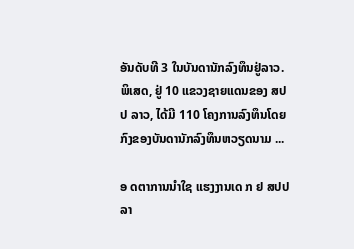ອັນດັບທີ 3 ໃນບັນດານັກລົງທຶນຢູ່ລາວ. ພິເສດ, ຢູ່ 10 ແຂວງຊາຍແດນຂອງ ສປປ ລາວ, ໄດ້ມີ 110 ໂຄງການລົງທຶນໂດຍກົງຂອງບັນດານັກລົງທຶນຫວຽດນາມ ...

ອ ດຕາການນຳໃຊ ແຮງງານເດ ກ ຢ ສປປ ລາ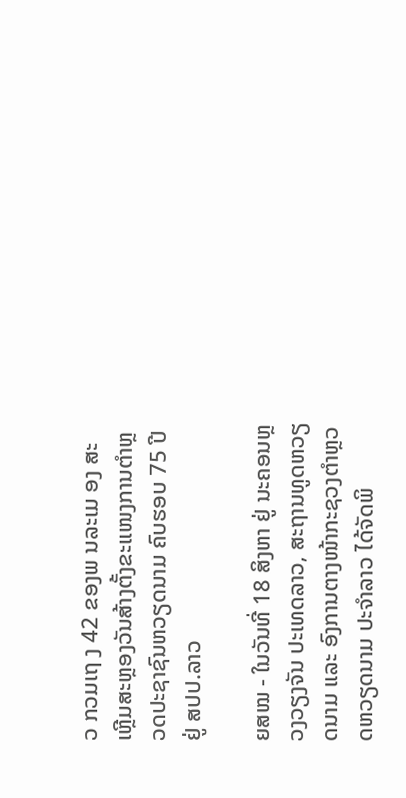ວ ກວມເຖ ງ 42 ຂອງພ ນລະເມ ອງ ສະເຫຼີມສະຫຼອງວັນສ້າງຕັ້ງຂະແໜງການຕຳຫຼວດປະຊາຊົນຫວຽດນາມ ຄົບຮອບ 75 ປີ ຢູ່ ສປປ.ລາວ

ຍສໝ - ໃນວັນທີ່ 18 ສິງຫາ ຢູ່ ນະຄອນຫຼວງວຽງຈັນ ປະເທດລາວ, ສະຖານທູດຫວຽດນາມ ແລະ ອົງການຕາງໜ້າກະຊວງຕຳຫຼວດຫວຽດນາມ ປະຈຳລາວ ໄດ້ຈັດພິ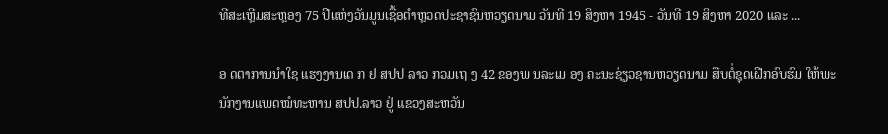ທີສະເຫຼີມສະຫຼອງ 75 ປີແຫ່ງວັນມູນເຊື້ອຕຳຫຼວດປະຊາຊົນຫວຽດນາມ ວັນທີ 19 ສິງຫາ 1945 - ວັນທີ 19 ສິງຫາ 2020 ແລະ ...

ອ ດຕາການນຳໃຊ ແຮງງານເດ ກ ຢ ສປປ ລາວ ກວມເຖ ງ 42 ຂອງພ ນລະເມ ອງ ຄະນະຊ່ຽວຊານຫວຽດນາມ ສືບຕໍ່ຊຸດເຝີກອົບຮົມ ໃຫ້ພະນັກງານແພດໝໍທະຫານ ສປປ.ລາວ ຢູ່ ແຂວງສະຫວັນ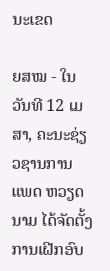ນະເຂດ

ຍສໝ - ໃນວັນທີ 12 ເມສາ, ຄະນະຊ່ຽວຊານການແພດ ຫວຽດນາມ ໄດ້ຈັດຕັ້ງການເຝີກອົບ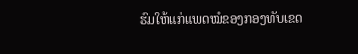ຮົມໃຫ້ແກ່ແພດໝໍຂອງກອງທັບເຂດ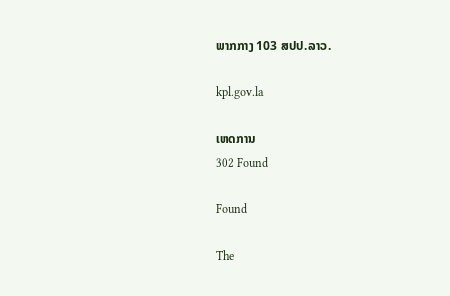ພາກກາງ 103 ສປປ.ລາວ.

kpl.gov.la

ເຫດການ
302 Found

Found

The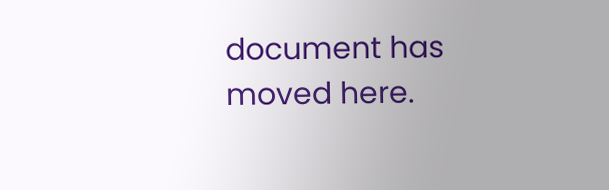document has moved here.